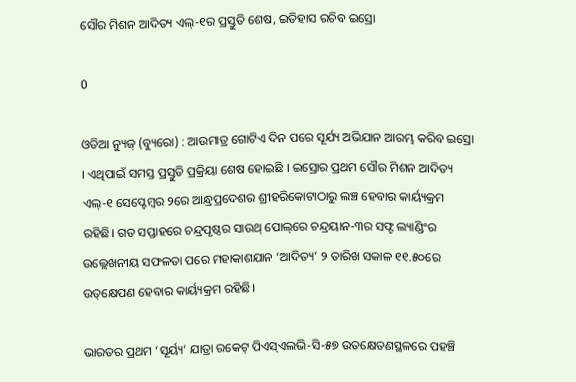ସୌର ମିଶନ ଆଦିତ୍ୟ ଏଲ୍‌-୧ର ପ୍ରସ୍ତୁତି ଶେଷ, ଇତିହାସ ରଚିବ ଇସ୍ରୋ

0

ଓଡିଆ ନ୍ୟୁଜ୍ (ବ୍ୟୁରୋ) : ଆଉମାତ୍ର ଗୋଟିଏ ଦିନ ପରେ ସୂର୍ଯ୍ୟ ଅଭିଯାନ ଆରମ୍ଭ କରିବ ଇସ୍ରୋ । ଏଥିପାଇଁ ସମସ୍ତ ପ୍ରସ୍ତୁତି ପ୍ରକ୍ରିୟା ଶେଷ ହୋଇଛି । ଇସ୍ରୋର ପ୍ରଥମ ସୌର ମିଶନ ଆଦିତ୍ୟ ଏଲ୍‌-୧ ସେପ୍ଟେମ୍ବର ୨ରେ ଆନ୍ଧ୍ରପ୍ରଦେଶର ଶ୍ରୀହରିକୋଟାଠାରୁ ଲଞ୍ଚ ହେବାର କାର୍ୟ୍ୟକ୍ରମ ରହିଛି। ଗତ ସପ୍ତାହରେ ଚନ୍ଦ୍ରପୃଷ୍ଠର ସାଉଥ୍‌ ପୋଲ୍‌ରେ ଚନ୍ଦ୍ରୟାନ-୩ର ସଫ୍ଟ ଲ୍ୟାଣ୍ଡିଂର ଉଲ୍ଲେଖନୀୟ ସଫଳତା ପରେ ମହାକାଶଯାନ ‘ଆଦିତ୍ୟ’ ୨ ତାରିଖ ସକାଳ ୧୧.୫୦ରେ ଉତ୍‌କ୍ଷେପଣ ହେବାର କାର୍ୟ୍ୟକ୍ରମ ରହିଛି।

ଭାରତର ପ୍ରଥମ ‘ସୂର୍ୟ୍ୟ’ ଯାତ୍ରା ରକେଟ୍ ପିଏସ୍ଏଲଭି-ସି-୫୭ ଉତକ୍ଷେତଣସ୍ଥଳରେ ପହଞ୍ଚି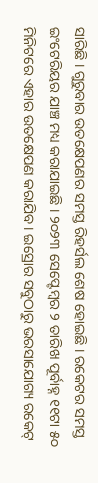ସାରିଛି । ଗୁରୁବାର ଉତକ୍ଷେପଣର ସମସ୍ତ ରିହର୍ସଲ ଶେଷ ହୋଇଛି । ରକେଟର ସମସ୍ତ ଇଂଟେରିୟର ଯାଞ୍ଚ ମଧ୍ୟ କରାଯାଇଛି । ୨୦୨୩ ସେପ୍ଟେମ୍ବର ୨ ତାରିଖ ପୂର୍ବାହ୍ନ ୧୧ଟା ୫୦ ମିନିଟରେ ଏହାର ଉତକ୍ଷେପଣ କରାଯିବ । ଇସ୍ରୋର ସବୁଠାରୁ ଭରସାଯୋଗ୍ୟ ରକେଟ୍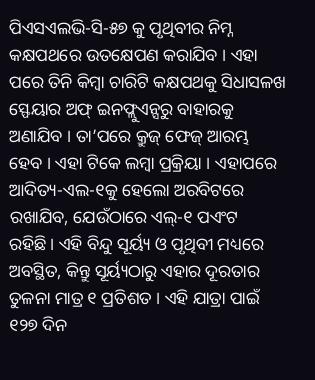ପିଏସଏଲଭି-ସି-୫୭ କୁ ପୃଥିବୀର ନିମ୍ନ କକ୍ଷପଥରେ ଉତକ୍ଷେପଣ କରାଯିବ । ଏହା ପରେ ତିନି କିମ୍ବା ଚାରିଟି କକ୍ଷପଥକୁ ସିଧାସଳଖ ସ୍ଫେୟାର ଅଫ୍ ଇନଫ୍ଲୁଏନ୍ସରୁ ବାହାରକୁ ଅଣାଯିବ । ତା’ପରେ କ୍ରୁଜ୍ ଫେଜ୍ ଆରମ୍ଭ ହେବ । ଏହା ଟିକେ ଲମ୍ବା ପ୍ରକ୍ରିୟା । ଏହାପରେ ଆଦିତ୍ୟ-ଏଲ-୧କୁ ହେଲୋ ଅରବିଟରେ ରଖାଯିବ, ଯେଉଁଠାରେ ଏଲ୍-୧ ପଏଂଟ ରହିଛି। ଏହି ବିନ୍ଦୁ ସୂର୍ୟ୍ୟ ଓ ପୃଥିବୀ ମଧ୍ୟରେ ଅବସ୍ଥିତ, କିନ୍ତୁ ସୂର୍ୟ୍ୟଠାରୁ ଏହାର ଦୂରତାର ତୁଳନା ମାତ୍ର ୧ ପ୍ରତିଶତ । ଏହି ଯାତ୍ରା ପାଇଁ ୧୨୭ ଦିନ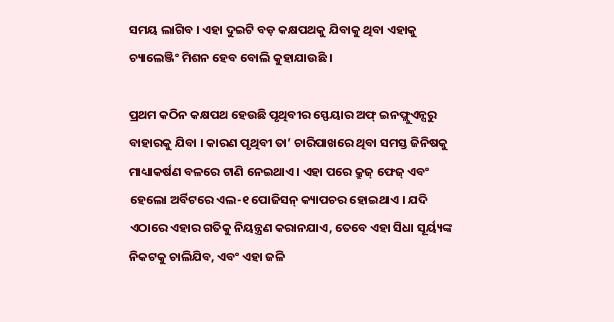ସମୟ ଲାଗିବ । ଏହା ଦୁଇଟି ବଡ଼ କକ୍ଷପଥକୁ ଯିବାକୁ ଥିବା ଏହାକୁ ଚ୍ୟାଲେଞ୍ଜିଂ ମିଶନ ହେବ ବୋଲି କୁହାଯାଉଛି ।

ପ୍ରଥମ କଠିନ କକ୍ଷପଥ ହେଉଛି ପୃଥିବୀର ସ୍ଫେୟାର ଅଫ୍ ଇନଫ୍ଲୁଏନ୍ସରୁ ବାହାରକୁ ଯିବା । କାରଣ ପୃଥିବୀ ତା’ ଚାରିପାଖରେ ଥିବା ସମସ୍ତ ଜିନିଷକୁ ମାଧ୍ୟାକର୍ଷଣ ବଳରେ ଟାଣି ନେଇଥାଏ । ଏହା ପରେ କ୍ରୁଜ୍ ଫେଜ୍ ଏବଂ ହେଲୋ ଅର୍ବିଟରେ ଏଲ-୧ ପୋଜିସନ୍ କ୍ୟାପଚର ହୋଇଥାଏ । ଯଦି ଏଠାରେ ଏହାର ଗତିକୁ ନିୟନ୍ତ୍ରଣ କରାନଯାଏ, ତେବେ ଏହା ସିଧା ସୂର୍ୟ୍ୟଙ୍କ ନିକଟକୁ ଚାଲିଯିବ, ଏବଂ ଏହା ଜଳି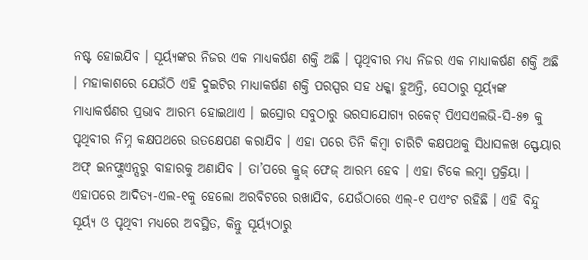ନଷ୍ଟ ହୋଇଯିବ । ସୂର୍ୟ୍ୟଙ୍କର ନିଜର ଏକ ମାଧ୍ୟକର୍ଷଣ ଶକ୍ତି ଅଛି । ପୃଥିବୀର ମଧ୍ୟ ନିଜର ଏକ ମାଧ୍ୟାକର୍ଷଣ ଶକ୍ତି ଅଛି । ମହାକାଶରେ ଯେଉଁଠି ଏହି ଦୁଇଟିର ମାଧ୍ୟାକର୍ଷଣ ଶକ୍ତି ପରସ୍ପର ସହ ଧକ୍କା ହୁଅନ୍ତି, ସେଠାରୁ ସୂର୍ୟ୍ୟଙ୍କ ମାଧ୍ୟାକର୍ଷଣର ପ୍ରଭାବ ଆରମ୍ଭ ହୋଇଥାଏ । ଇସ୍ରୋର ସବୁଠାରୁ ଭରସାଯୋଗ୍ୟ ରକେଟ୍ ପିଏସଏଲଭି-ସି-୫୭ କୁ ପୃଥିବୀର ନିମ୍ନ କକ୍ଷପଥରେ ଉତକ୍ଷେପଣ କରାଯିବ । ଏହା ପରେ ତିନି କିମ୍ବା ଚାରିଟି କକ୍ଷପଥକୁ ସିଧାସଳଖ ସ୍ଫେୟାର ଅଫ୍ ଇନଫ୍ଲୁଏନ୍ସରୁ ବାହାରକୁ ଅଣାଯିବ । ତା’ପରେ କ୍ରୁଜ୍ ଫେଜ୍ ଆରମ୍ଭ ହେବ । ଏହା ଟିକେ ଲମ୍ବା ପ୍ରକ୍ରିୟା । ଏହାପରେ ଆଦିତ୍ୟ-ଏଲ-୧କୁ ହେଲୋ ଅରବିଟରେ ରଖାଯିବ, ଯେଉଁଠାରେ ଏଲ୍-୧ ପଏଂଟ ରହିଛି । ଏହି ବିନ୍ଦୁ ସୂର୍ୟ୍ୟ ଓ ପୃଥିବୀ ମଧ୍ୟରେ ଅବସ୍ଥିତ, କିନ୍ତୁ ସୂର୍ୟ୍ୟଠାରୁ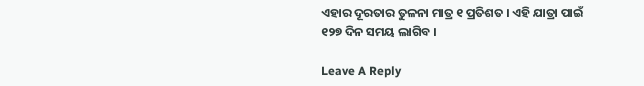ଏହାର ଦୂରତାର ତୁଳନା ମାତ୍ର ୧ ପ୍ରତିଶତ । ଏହି ଯାତ୍ରା ପାଇଁ ୧୨୭ ଦିନ ସମୟ ଲାଗିବ ।

Leave A Reply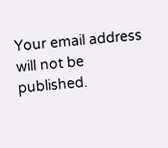Your email address will not be published.